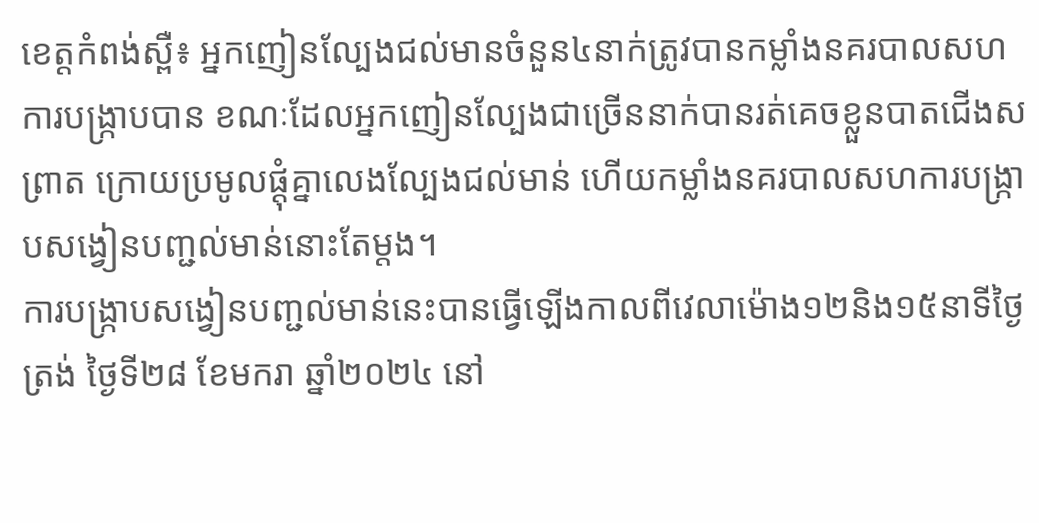ខេត្តកំពង់ស្ពឺ៖ អ្នកញៀនល្បែងជល់មានចំនួន៤នាក់ត្រូវបានកម្លាំងនគរបាលសហការបង្ក្រាបបាន ខណៈដែលអ្នកញៀនល្បែងជាច្រើននាក់បានរត់គេចខ្លួនបាតជើងសព្រាត ក្រោយប្រមូលផ្ដុំគ្នាលេងល្បែងជល់មាន់ ហើយកម្លាំងនគរបាលសហការបង្ក្រាបសង្វៀនបញ្ជល់មាន់នោះតែម្តង។
ការបង្ក្រាបសង្វៀនបញ្ជល់មាន់នេះបានធ្វើឡើងកាលពីវេលាម៉ោង១២និង១៥នាទីថ្ងៃត្រង់ ថ្ងៃទី២៨ ខែមករា ឆ្នាំ២០២៤ នៅ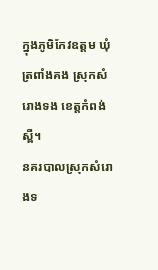ក្នុងភូមិកែវឧត្តម ឃុំត្រពាំងគង ស្រុកសំរោងទង ខេត្តកំពង់ស្ពឺ។
នគរបាលស្រុកសំរោងទ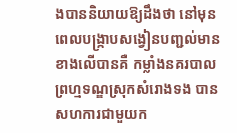ងបាននិយាយឱ្យដឹងថា នៅមុនពេលបង្ក្រាបសង្វៀនបញ្ជល់មានខាងលើបានគឺ កម្លាំងនគរបាលព្រហ្មទណ្ឌស្រុកសំរោងទង បាន សហការជាមួយក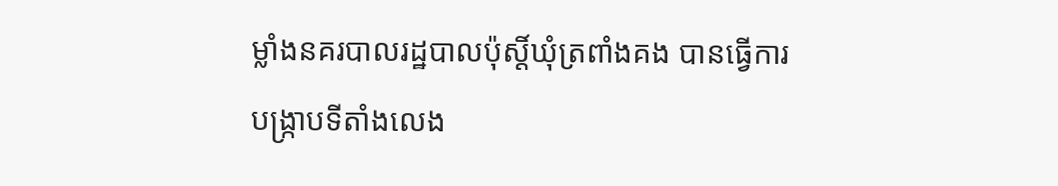ម្លាំងនគរបាលរដ្ឋបាលប៉ុស្ដិ៍ឃុំត្រពាំងគង បានធ្វើការបង្ក្រាបទីតាំងលេង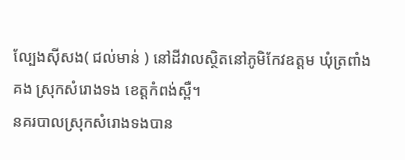ល្បែងស៊ីសង( ជល់មាន់ ) នៅដីវាលស្ថិតនៅភូមិកែវឧត្តម ឃុំត្រពាំងគង ស្រុកសំរោងទង ខេត្តកំពង់ស្ពឺ។
នគរបាលស្រុកសំរោងទងបាន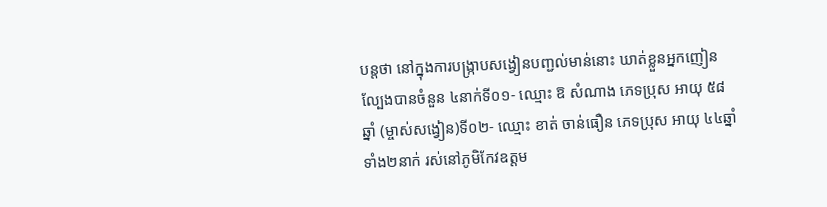បន្តថា នៅក្នុងការបង្ក្រាបសង្វៀនបញ្ជល់មាន់នោះ ឃាត់ខ្លួនអ្នកញៀនល្បែងបានចំនួន ៤នាក់ទី០១- ឈ្មោះ ឱ សំណាង ភេទប្រុស អាយុ ៥៨ឆ្នាំ (ម្ចាស់សង្វៀន)ទី០២- ឈ្មោះ ខាត់ ចាន់ធឿន ភេទប្រុស អាយុ ៤៤ឆ្នាំ ទាំង២នាក់ រស់នៅភូមិកែវឧត្តម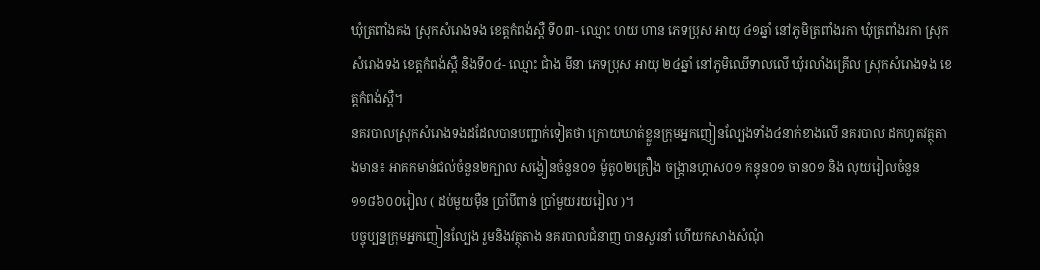ឃុំត្រពាំងគង ស្រុកសំរោងទង ខេត្តកំពង់ស្ពឺ ទី០៣- ឈ្មោះ ហយ ហាន ភេទប្រុស អាយុ ៤១ឆ្នាំ នៅភូមិត្រពាំងរកា ឃុំត្រពាំងរកា ស្រុកសំរោងទង ខេត្តកំពង់ស្ពឺ និងទី០៤- ឈ្មោះ ជាំង មីនា ភេទប្រុស អាយុ ២៤ឆ្នាំ នៅភូមិឈើទាលលើ ឃុំរលាំងគ្រើល ស្រុកសំរោងទង ខេត្តកំពង់ស្ពឺ។
នគរបាលស្រុកសំរោងទងដដែលបានបញ្ជាក់ទៀតថា ក្រោយឃាត់ខ្លួនក្រុមអ្នកញៀនល្បែងទាំង៤នាក់ខាងលើ នគរបាល ដកហូតវត្ថុតាងមាន៖ អាគកមាន់ជល់ចំនួន២ក្បាល សង្វៀនចំនួន០១ ម៉ូតូ០២គ្រឿង ចង្រ្កានហ្គាស០១ កន្ធុន០១ ចាន០១ និង លុយរៀលចំនួន១១៨៦០០រៀល ( ដប់មួយម៉ឺន ប្រាំបីពាន់ ប្រាំមួយរយរៀល )។
បច្ចុប្បន្នក្រុមអ្នកញៀនល្បែង រួមនិងវត្ថុតាង នគរបាលជំនាញ បានសួរនាំ ហើយកសាងសំណុំ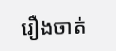រឿងចាត់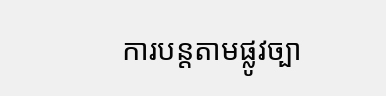ការបន្តតាមផ្លូវច្បា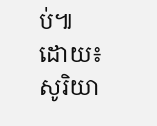ប់៕
ដោយ៖ សូរិយា